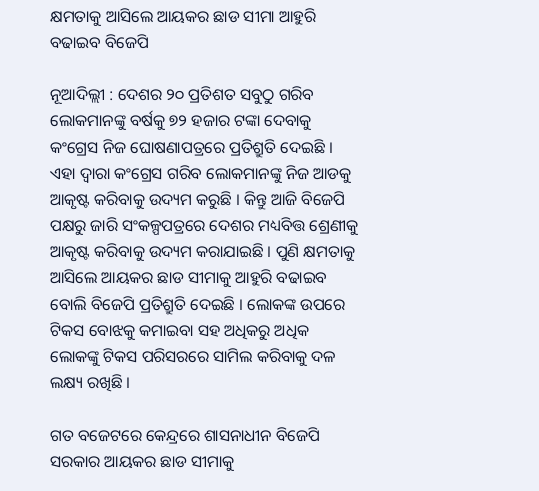କ୍ଷମତାକୁ ଆସିଲେ ଆୟକର ଛାଡ ସୀମା ଆହୁରି ବଢାଇବ ବିଜେପି

ନୂଆଦିଲ୍ଲୀ : ଦେଶର ୨୦ ପ୍ରତିଶତ ସବୁଠୁ ଗରିବ ଲୋକମାନଙ୍କୁ ବର୍ଷକୁ ୭୨ ହଜାର ଟଙ୍କା ଦେବାକୁ କଂଗ୍ରେସ ନିଜ ଘୋଷଣାପତ୍ରରେ ପ୍ରତିଶ୍ରୁତି ଦେଇଛି । ଏହା ଦ୍ୱାରା କଂଗ୍ରେସ ଗରିବ ଲୋକମାନଙ୍କୁ ନିଜ ଆଡକୁ ଆକୃଷ୍ଟ କରିବାକୁ ଉଦ୍ୟମ କରୁଛି । କିନ୍ତୁ ଆଜି ବିଜେପି ପକ୍ଷରୁ ଜାରି ସଂକଳ୍ପପତ୍ରରେ ଦେଶର ମଧ୍ୟବିତ୍ତ ଶ୍ରେଣୀକୁ ଆକୃଷ୍ଟ କରିବାକୁ ଉଦ୍ୟମ କରାଯାଇଛି । ପୁଣି କ୍ଷମତାକୁ ଆସିଲେ ଆୟକର ଛାଡ ସୀମାକୁ ଆହୁରି ବଢାଇବ ବୋଲି ବିଜେପି ପ୍ରତିଶ୍ରୁତି ଦେଇଛି । ଲୋକଙ୍କ ଉପରେ ଟିକସ ବୋଝକୁ କମାଇବା ସହ ଅଧିକରୁ ଅଧିକ ଲୋକଙ୍କୁ ଟିକସ ପରିସରରେ ସାମିଲ କରିବାକୁ ଦଳ ଲକ୍ଷ୍ୟ ରଖିଛି ।

ଗତ ବଜେଟରେ କେନ୍ଦ୍ରରେ ଶାସନାଧୀନ ବିଜେପି ସରକାର ଆୟକର ଛାଡ ସୀମାକୁ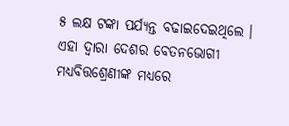୫ ଲକ୍ଷ ଟଙ୍କା ପର୍ଯ୍ୟନ୍ତ ବଢାଇଦେଇଥିଲେ । ଏହା ଦ୍ୱାରା ଦେଶର ବେତନଭୋଗୀ ମଧ୍ୟବିତ୍ତଶ୍ରେଣୀଙ୍କ ମଧ୍ୟରେ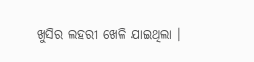ଖୁସିର ଲହରୀ ଖେଳି ଯାଇଥିଲା ।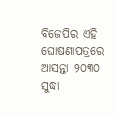ବିଜେପିର ଏହି ଘୋଷଣାପତ୍ରରେ ଆସନ୍ତା ୨୦୩୦ ସୁଦ୍ଧା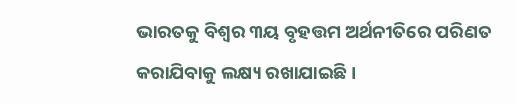ଭାରତକୁ ବିଶ୍ୱର ୩ୟ ବୃହତ୍ତମ ଅର୍ଥନୀତିରେ ପରିଣତ କରାଯିବାକୁ ଲକ୍ଷ୍ୟ ରଖାଯାଇଛି ।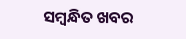ସମ୍ବନ୍ଧିତ ଖବର